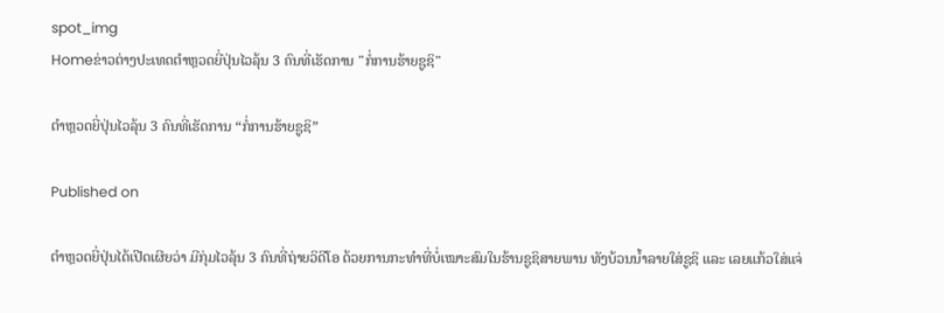spot_img
Homeຂ່າວຕ່າງປະເທດຕຳຫຼວດຍີ່ປຸ່ນໄວລຸ້ນ 3 ຄົນທີ່ເຮັດການ "ກໍ່ການຮ້າຍຊູຊິ"

ຕຳຫຼວດຍີ່ປຸ່ນໄວລຸ້ນ 3 ຄົນທີ່ເຮັດການ “ກໍ່ການຮ້າຍຊູຊິ”

Published on

ຕຳຫຼວດຍີ່ປຸ່ນໄດ້ເປີດເຜີຍວ່າ ມີກຸ່ມໄວລຸ້ນ 3 ຄົນທີ່ຖ່າຍວິດີໂອ ດ້ວຍການກະທຳທີ່ບໍ່ເໝາະສົມໃນຮ້ານຊູຊິສາຍພານ ທັງບ້ວນນ້ຳລາຍໃສ່ຊູຊິ ແລະ ເລຍແກ້ວໃສ່ແຈ່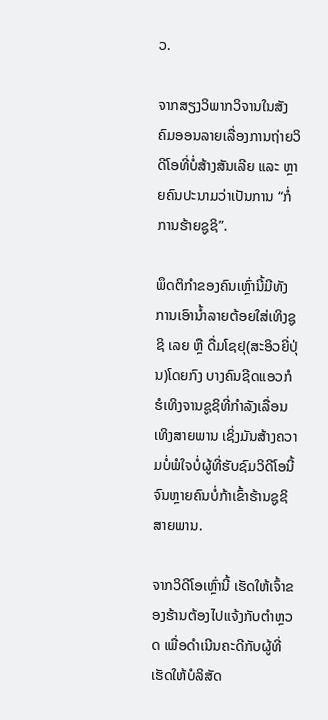ວ.

ຈາກສຽງວິພາກວິຈານໃນສັງຄົມອອນລາຍເລື່ອງການຖ່າຍວິດີໂອທີ່ບໍ່ສ້າງສັນເລີຍ ແລະ ຫຼາຍຄົນປະນາມວ່າເປັນການ “ກໍ່ການຮ້າຍຊູຊິ”.

ພຶດຕິກຳຂອງຄົນເຫຼົ່ານີ້ມີທັງການເອົານ້ຳລາຍຕ້ອຍໃສ່ເທິງຊູຊິ ເລຍ ຫຼື ດື່ມໂຊຢຸ(ສະອິວຍີ່ປຸ່ນ)ໂດຍກົງ ບາງຄົນຊີດແອວກໍຮໍເທິງຈານຊູຊິທີ່ກຳລັງເລື່ອນເທິງສາຍພານ ເຊິ່ງມັນສ້າງຄວາມບໍ່ພໍໃຈບໍ່ຜູ້ທີ່ຮັບຊົມວິດີໂອນີ້ ຈົນຫຼາຍຄົນບໍ່ກ້າເຂົ້າຮ້ານຊູຊິສາຍພານ.

ຈາກວິດີໂອເຫຼົ່ານີ້ ເຮັດໃຫ້ເຈົ້າຂອງຮ້ານຕ້ອງໄປແຈ້ງກັບຕຳຫຼວດ ເພື່ອດຳເນີນຄະດີກັບຜູ້ທີ່ເຮັດໃຫ້ບໍລິສັດ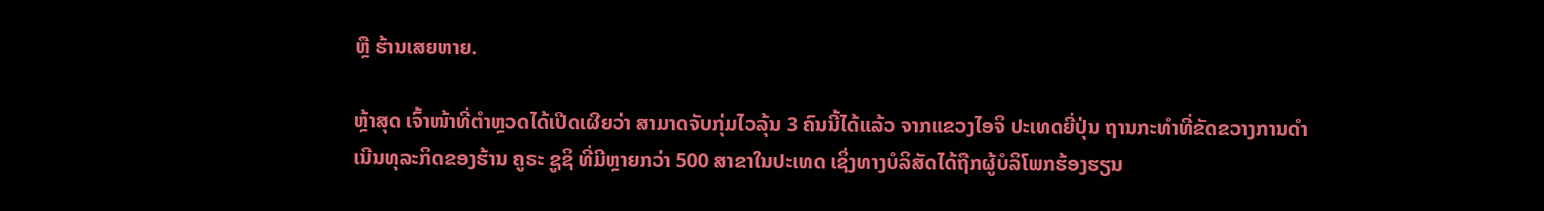ຫຼື ຮ້ານເສຍຫາຍ.

ຫຼ້າສຸດ ເຈົ້າໜ້າທີ່ຕຳຫຼວດໄດ້ເປີດເຜີຍວ່າ ສາມາດຈັບກຸ່ມໄວລຸ້ນ 3 ຄົນນີ້ໄດ້ແລ້ວ ຈາກແຂວງໄອຈິ ປະເທດຍີ່ປຸ່ນ ຖານກະທຳທີ່ຂັດຂວາງການດຳເນີນທຸລະກິດຂອງຮ້ານ ຄູຣະ ຊູຊິ ທີ່ມີຫຼາຍກວ່າ 500 ສາຂາໃນປະເທດ ເຊິ່ງທາງບໍລິສັດໄດ້ຖືກຜູ້ບໍລິໂພກຮ້ອງຮຽນ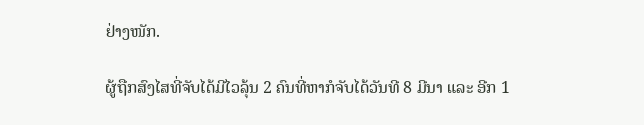ຢ່າງໜັກ.

ຜູ້ຖືກສົງໄສທີ່ຈັບໄດ້ມີໄວລຸ້ນ 2 ຄົນທີ່ຫາກໍຈັບໄດ້ວັນທີ 8 ມີນາ ແລະ ອີກ 1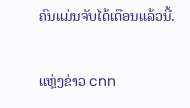ຄົນແມ່ນຈັບໄດ້ເດືອນແລ້ວນີ້.

ແຫຼ່ງຂ່າວ cnn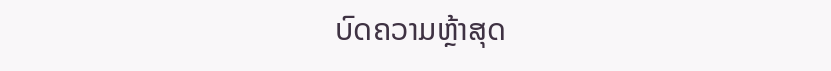ບົດຄວາມຫຼ້າສຸດ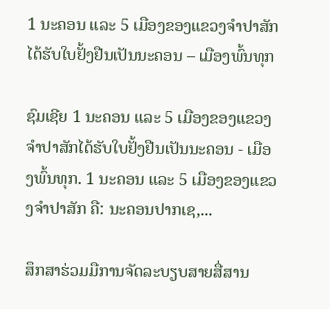1 ນະຄອນ ແລະ 5 ເມືອງຂອງແຂວງຈໍາປາສັກໄດ້ຮັບໃບຢັ້ງຢືນເປັນນະຄອນ – ເມືອງພົ້ນທຸກ

ຊົມເຊີຍ 1 ນະຄອນ ແລະ 5 ເມືອງຂອງແຂວງຈຳປາສັກໄດ້ຮັບໃບຢັ້ງຢືນເປັນນະຄອນ - ເມືອງພົ້ນທຸກ. 1 ນະຄອນ ແລະ 5 ເມືອງຂອງແຂວງຈໍາປາສັກ ຄື: ນະຄອນປາກເຊ,...

ສຶກສາຮ່ວມມືການຈັດລະບຽບສາຍສື່ສານ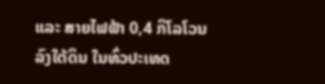ແລະ ສາຍໄຟຟ້າ 0,4 ກິໂລໂວນ ລົງໃຕ້ດິນ ໃນທົ່ວປະເທດ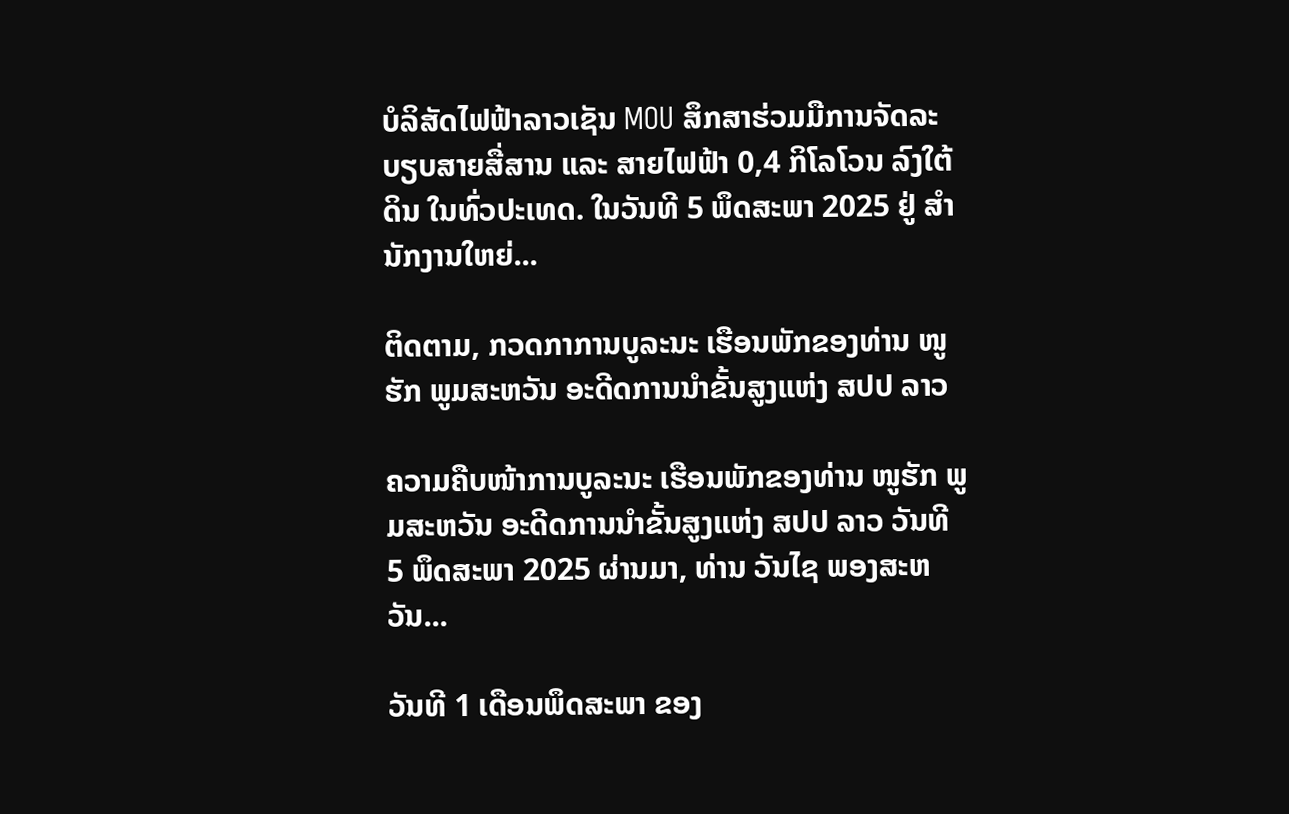ບໍລິສັດໄຟຟ້າລາວເຊັນ MOU ສຶກສາຮ່ວມມືການຈັດລະບຽບສາຍສື່ສານ ແລະ ສາຍໄຟຟ້າ 0,4 ກິໂລໂວນ ລົງໃຕ້ດິນ ໃນທົ່ວປະເທດ. ໃນວັນທີ 5 ພຶດສະພາ 2025 ຢູ່ ສໍານັກງານໃຫຍ່...

ຕິດຕາມ, ກວດກາການບູລະນະ ເຮືອນພັກຂອງທ່ານ ໜູຮັກ ພູມສະຫວັນ ອະດີດການນໍາຂັ້ນສູງແຫ່ງ ສປປ ລາວ

ຄວາມຄືບໜ້າການບູລະນະ ເຮືອນພັກຂອງທ່ານ ໜູຮັກ ພູມສະຫວັນ ອະດີດການນໍາຂັ້ນສູງແຫ່ງ ສປປ ລາວ ວັນທີ 5 ພຶດສະພາ 2025 ຜ່ານມາ, ທ່ານ ວັນໄຊ ພອງສະຫວັນ...

ວັນທີ 1 ເດືອນພຶດສະພາ ຂອງ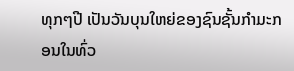ທຸກໆປີ ເປັນວັນບຸນໃຫຍ່ຂອງຊົນຊັ້ນກຳມະກອນໃນທົ່ວ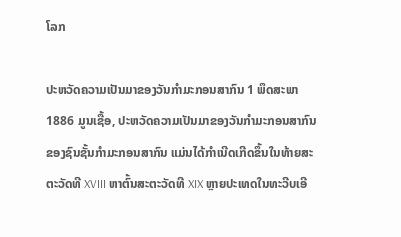ໂລກ

ປະຫວັດຄວາມເປັນມາຂອງວັນກຳມະກອນສາກົນ 1 ພຶດສະພາ 1886 ມູນເຊື້ອ, ປະຫວັດຄວາມເປັນມາຂອງວັນກໍາມະກອນສາກົນ ຂອງຊົນຊັ້ນກຳມະກອນສາກົນ ແມ່ນໄດ້ກໍາເນີດເກີດຂຶ້ນໃນທ້າຍສະຕະວັດທີ XVIII ຫາຕົ້ນສະຕະວັດທີ XIX ຫຼາຍປະເທດໃນທະວີບເອີ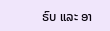ຣົບ ແລະ ອາ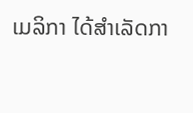ເມລິກາ ໄດ້ສຳເລັດກາ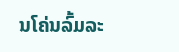ນໂຄ່ນລົ້ມລະ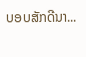ບອບສັກດີນາ...